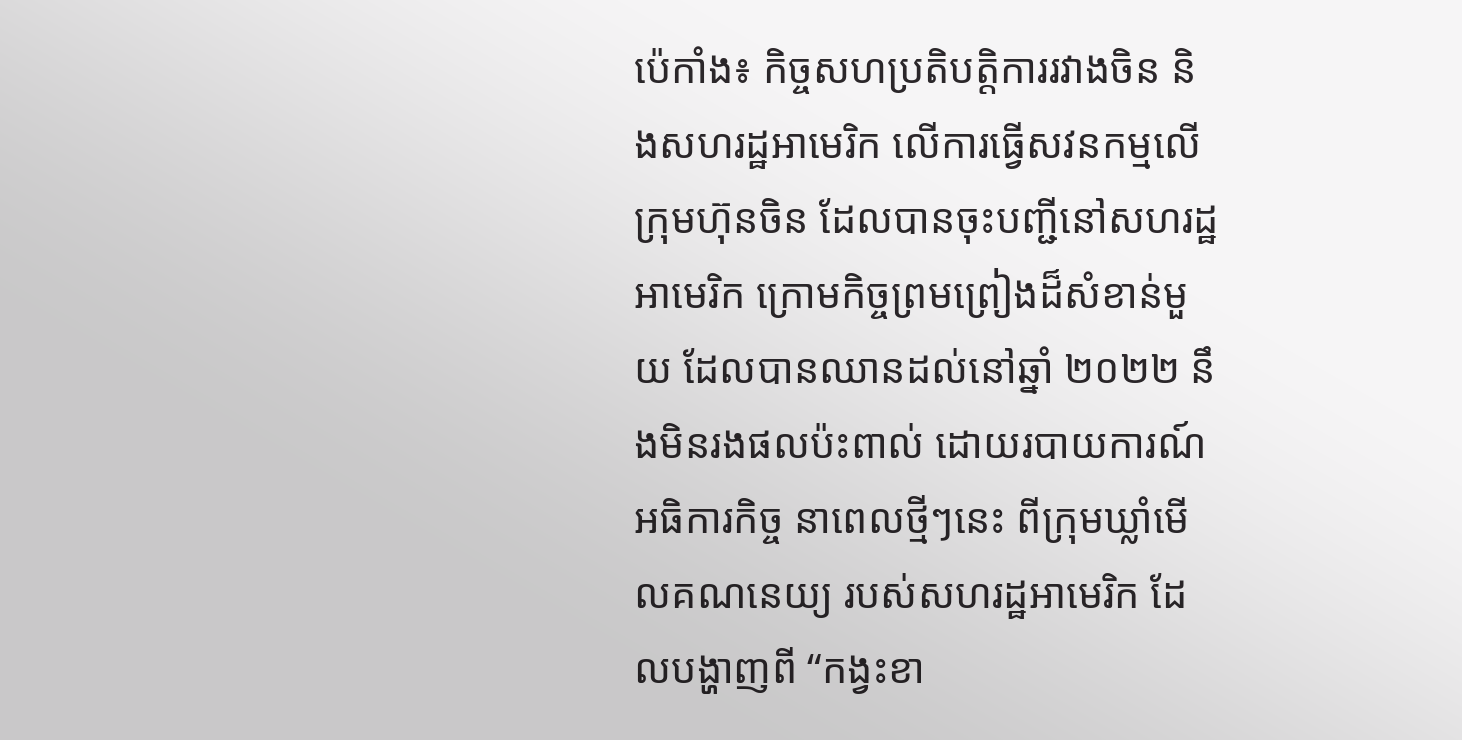ប៉េកាំង៖ កិច្ចសហប្រតិបត្តិការរវាងចិន និងសហរដ្ឋអាមេរិក លើការធ្វើសវនកម្មលើក្រុមហ៊ុនចិន ដែលបានចុះបញ្ជីនៅសហរដ្ឋអាមេរិក ក្រោមកិច្ចព្រមព្រៀងដ៏សំខាន់មួយ ដែលបានឈានដល់នៅឆ្នាំ ២០២២ នឹងមិនរងផលប៉ះពាល់ ដោយរបាយការណ៍អធិការកិច្ច នាពេលថ្មីៗនេះ ពីក្រុមឃ្លាំមើលគណនេយ្យ របស់សហរដ្ឋអាមេរិក ដែលបង្ហាញពី “កង្វះខា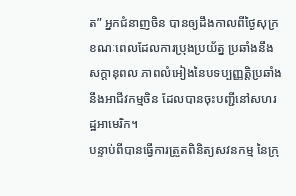ត” អ្នកជំនាញចិន បានឲ្យដឹងកាលពីថ្ងៃសុក្រ ខណៈពេលដែលការប្រុងប្រយ័ត្ន ប្រឆាំងនឹងសក្តានុពល ភាពលំអៀងនៃបទប្បញ្ញត្តិប្រឆាំង នឹងអាជីវកម្មចិន ដែលបានចុះបញ្ជីនៅសហរដ្ឋអាមេរិក។
បន្ទាប់ពីបានធ្វើការត្រួតពិនិត្យសវនកម្ម នៃក្រុ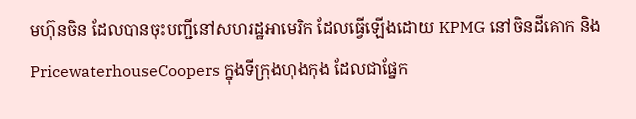មហ៊ុនចិន ដែលបានចុះបញ្ជីនៅសហរដ្ឋអាមេរិក ដែលធ្វើឡើងដោយ KPMG នៅចិនដីគោក និង PricewaterhouseCoopers ក្នុងទីក្រុងហុងកុង ដែលជាផ្នែក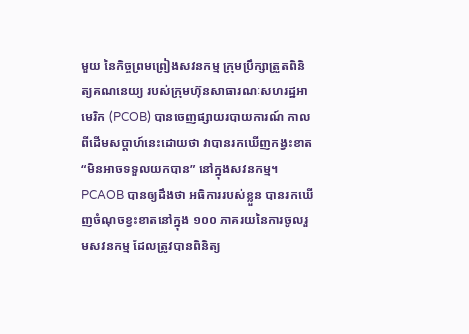មួយ នៃកិច្ចព្រមព្រៀងសវនកម្ម ក្រុមប្រឹក្សាត្រួតពិនិត្យគណនេយ្យ របស់ក្រុមហ៊ុនសាធារណៈសហរដ្ឋអាមេរិក (PCOB) បានចេញផ្សាយរបាយការណ៍ កាលពីដើមសប្តាហ៍នេះដោយថា វាបានរកឃើញកង្វះខាត “មិនអាចទទួលយកបាន” នៅក្នុងសវនកម្ម។
PCAOB បានឲ្យដឹងថា អធិការរបស់ខ្លួន បានរកឃើញចំណុចខ្វះខាតនៅក្នុង ១០០ ភាគរយនៃការចូលរួមសវនកម្ម ដែលត្រូវបានពិនិត្យ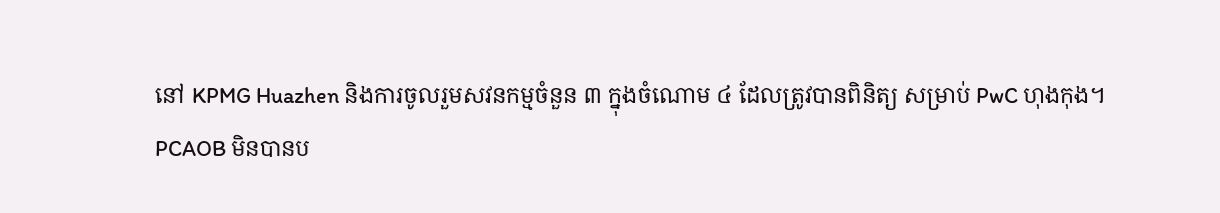នៅ KPMG Huazhen និងការចូលរួមសវនកម្មចំនួន ៣ ក្នុងចំណោម ៤ ដែលត្រូវបានពិនិត្យ សម្រាប់ PwC ហុងកុង។
PCAOB មិនបានប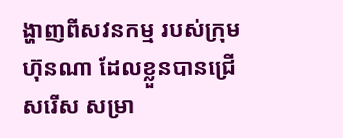ង្ហាញពីសវនកម្ម របស់ក្រុមហ៊ុនណា ដែលខ្លួនបានជ្រើសរើស សម្រា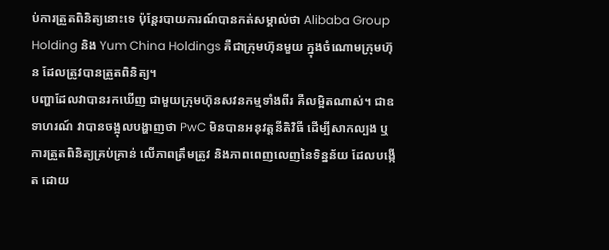ប់ការត្រួតពិនិត្យនោះទេ ប៉ុន្តែរបាយការណ៍បានកត់សម្គាល់ថា Alibaba Group Holding និង Yum China Holdings គឺជាក្រុមហ៊ុនមួយ ក្នុងចំណោមក្រុមហ៊ុន ដែលត្រូវបានត្រួតពិនិត្យ។
បញ្ហាដែលវាបានរកឃើញ ជាមួយក្រុមហ៊ុនសវនកម្មទាំងពីរ គឺលម្អិតណាស់។ ជាឧទាហរណ៍ វាបានចង្អុលបង្ហាញថា PwC មិនបានអនុវត្តនីតិវិធី ដើម្បីសាកល្បង ឬការត្រួតពិនិត្យគ្រប់គ្រាន់ លើភាពត្រឹមត្រូវ និងភាពពេញលេញនៃទិន្នន័យ ដែលបង្កើត ដោយ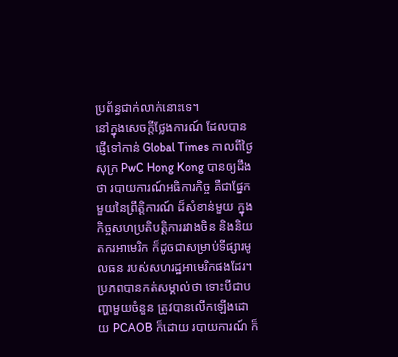ប្រព័ន្ធជាក់លាក់នោះទេ។
នៅក្នុងសេចក្តីថ្លែងការណ៍ ដែលបានផ្ញើទៅកាន់ Global Times កាលពីថ្ងៃសុក្រ PwC Hong Kong បានឲ្យដឹងថា របាយការណ៍អធិការកិច្ច គឺជាផ្នែកមួយនៃព្រឹត្តិការណ៍ ដ៏សំខាន់មួយ ក្នុងកិច្ចសហប្រតិបត្តិការរវាងចិន និងនិយតករអាមេរិក ក៏ដូចជាសម្រាប់ទីផ្សារមូលធន របស់សហរដ្ឋអាមេរិកផងដែរ។
ប្រភពបានកត់សម្គាល់ថា ទោះបីជាបញ្ហាមួយចំនួន ត្រូវបានលើកឡើងដោយ PCAOB ក៏ដោយ របាយការណ៍ ក៏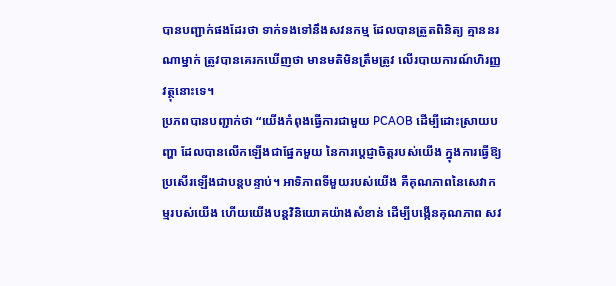បានបញ្ជាក់ផងដែរថា ទាក់ទងទៅនឹងសវនកម្ម ដែលបានត្រួតពិនិត្យ គ្មាននរណាម្នាក់ ត្រូវបានគេរកឃើញថា មានមតិមិនត្រឹមត្រូវ លើរបាយការណ៍ហិរញ្ញវត្ថុនោះទេ។
ប្រភពបានបញ្ជាក់ថា “យើងកំពុងធ្វើការជាមួយ PCAOB ដើម្បីដោះស្រាយបញ្ហា ដែលបានលើកឡើងជាផ្នែកមួយ នៃការប្តេជ្ញាចិត្តរបស់យើង ក្នុងការធ្វើឱ្យប្រសើរឡើងជាបន្តបន្ទាប់។ អាទិភាពទីមួយរបស់យើង គឺគុណភាពនៃសេវាកម្មរបស់យើង ហើយយើងបន្តវិនិយោគយ៉ាងសំខាន់ ដើម្បីបង្កើនគុណភាព សវ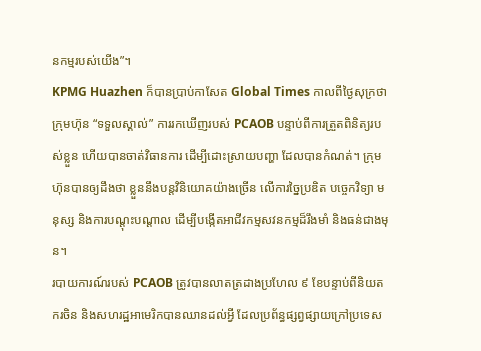នកម្មរបស់យើង”។
KPMG Huazhen ក៏បានប្រាប់កាសែត Global Times កាលពីថ្ងៃសុក្រថា ក្រុមហ៊ុន “ទទួលស្គាល់” ការរកឃើញរបស់ PCAOB បន្ទាប់ពីការត្រួតពិនិត្យរបស់ខ្លួន ហើយបានចាត់វិធានការ ដើម្បីដោះស្រាយបញ្ហា ដែលបានកំណត់។ ក្រុមហ៊ុនបានឲ្យដឹងថា ខ្លួននឹងបន្តវិនិយោគយ៉ាងច្រើន លើការច្នៃប្រឌិត បច្ចេកវិទ្យា មនុស្ស និងការបណ្តុះបណ្តាល ដើម្បីបង្កើតអាជីវកម្មសវនកម្មដ៏រឹងមាំ និងធន់ជាងមុន។
របាយការណ៍របស់ PCAOB ត្រូវបានលាតត្រដាងប្រហែល ៩ ខែបន្ទាប់ពីនិយតករចិន និងសហរដ្ឋអាមេរិកបានឈានដល់អ្វី ដែលប្រព័ន្ធផ្សព្វផ្សាយក្រៅប្រទេស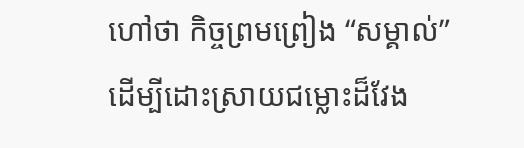ហៅថា កិច្ចព្រមព្រៀង “សម្គាល់” ដើម្បីដោះស្រាយជម្លោះដ៏វែង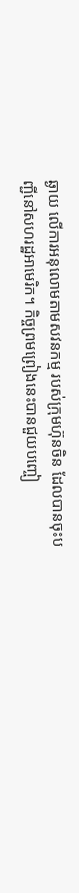ឆ្ងាយ លើការអនុលោមតាមសវនកម្ម របស់ក្រុមហ៊ុនចិន ដែលបានចុះបញ្ជីនៅសហរដ្ឋអាមេរិក។ កិច្ចព្រមព្រៀងនេះបានជួយបញ្ចៀ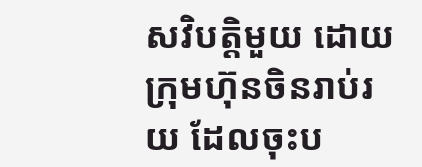សវិបត្តិមួយ ដោយក្រុមហ៊ុនចិនរាប់រយ ដែលចុះប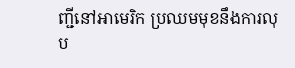ញ្ជីនៅអាមេរិក ប្រឈមមុខនឹងការលុប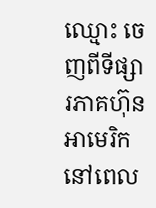ឈ្មោះ ចេញពីទីផ្សារភាគហ៊ុនអាមេរិក នៅពេល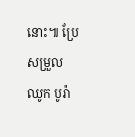នោះ៕ ប្រែសម្រួល ឈូក បូរ៉ា